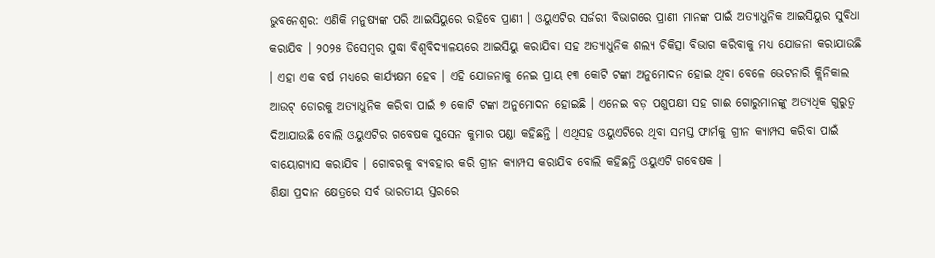ଭୁବନେଶ୍ବର: ଏଣିକି ମନୁଷ୍ୟଙ୍କ ପରି ଆଇସିୟୁରେ ରହିବେ ପ୍ରାଣୀ । ଓୟୁଏଟିର ସର୍ଜରୀ ବିଭାଗରେ ପ୍ରାଣୀ ମାନଙ୍କ ପାଇଁ ଅତ୍ୟାଧୁନିକ ଆଇସିୟୁର ସୁବିଧା କରାଯିବ । ୨୦୨୫ ଡିସେମ୍ବର ସୁଦ୍ଧା ବିଶ୍ଵବିଦ୍ୟାଳୟରେ ଆଇସିୟୁ କରାଯିବା ସହ ଅତ୍ୟାଧୁନିକ ଶଲ୍ୟ ଚିକିତ୍ସା ବିଭାଗ କରିବାକୁ ମଧ୍ୟ ଯୋଜନା କରାଯାଉଛି । ଏହା ଏକ ବର୍ଷ ମଧ୍ୟରେ କାର୍ଯ୍ୟକ୍ଷମ ହେବ । ଏହି ଯୋଜନାକୁ ନେଇ ପ୍ରାୟ ୧୩ କୋଟି ଟଙ୍କା ଅନୁମୋଦନ ହୋଇ ଥିବା ବେଳେ ଭେଟନାରି କ୍ଲିନିକାଲ ଆଉଟ୍ ଡୋରକୁ ଅତ୍ୟାଧୁନିକ କରିବା ପାଇଁ ୭ କୋଟି ଟଙ୍କା ଅନୁମୋଦନ ହୋଇଛି । ଏନେଇ ବଡ଼ ପଶୁପକ୍ଷୀ ସହ ଗାଈ ଗୋରୁମାନଙ୍କୁ ଅତ୍ୟଧିକ ଗୁରୁତ୍ଵ ଦିଆଯାଉଛି ବୋଲି ଓୟୁଏଟିର ଗବେଷକ ସୁସେନ କୁମାର ପଣ୍ଡା କହିଛନ୍ତି । ଏଥିସହ ଓୟୁଏଟିରେ ଥିବା ସମସ୍ତ ଫାର୍ମକୁ ଗ୍ରୀନ କ୍ୟାମ୍ପସ କରିବା ପାଇଁ ବାୟୋଗ୍ୟାସ କରାଯିବ । ଗୋବରକୁ ବ୍ୟବହାର କରି ଗ୍ରୀନ କ୍ୟାମ୍ପସ କରାଯିବ ବୋଲି କହିଛନ୍ତି ଓୟୁଏଟି ଗବେଷକ ।
ଶିକ୍ଷା ପ୍ରଦାନ କ୍ଷେତ୍ରରେ ସର୍ବ ଭାରତୀୟ ସ୍ତରରେ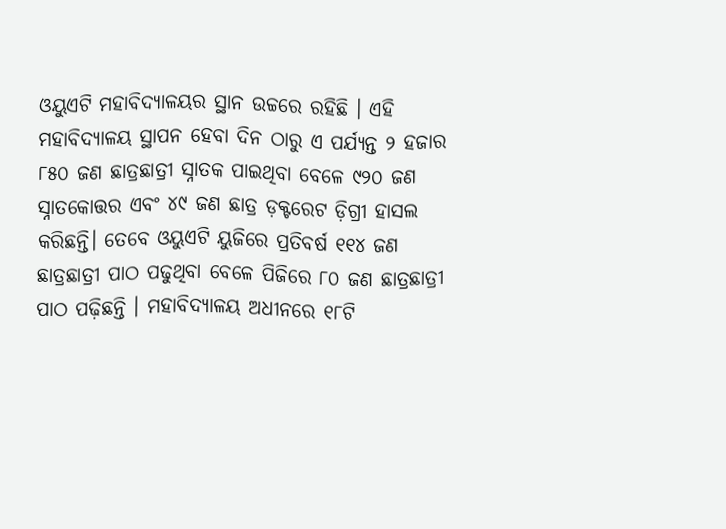ଓୟୁଏଟି ମହାବିଦ୍ୟାଳୟର ସ୍ଥାନ ଉଚ୍ଚରେ ରହିଛି । ଏହି ମହାବିଦ୍ୟାଳୟ ସ୍ଥାପନ ହେବା ଦିନ ଠାରୁ ଏ ପର୍ଯ୍ୟନ୍ତ ୨ ହଜାର ୮୫୦ ଜଣ ଛାତ୍ରଛାତ୍ରୀ ସ୍ନାତକ ପାଇଥିବା ବେଳେ ୯୨୦ ଜଣ ସ୍ନାତକୋତ୍ତର ଏବଂ ୪୯ ଜଣ ଛାତ୍ର ଡ଼କ୍ଟରେଟ ଡ଼ିଗ୍ରୀ ହାସଲ କରିଛନ୍ତି। ତେବେ ଓୟୁଏଟି ୟୁଜିରେ ପ୍ରତିବର୍ଷ ୧୧୪ ଜଣ ଛାତ୍ରଛାତ୍ରୀ ପାଠ ପଢୁଥିବା ବେଳେ ପିଜିରେ ୮୦ ଜଣ ଛାତ୍ରଛାତ୍ରୀ ପାଠ ପଢ଼ିଛନ୍ତି । ମହାବିଦ୍ୟାଳୟ ଅଧୀନରେ ୧୮ଟି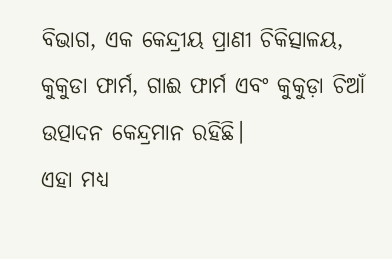ବିଭାଗ, ଏକ କେନ୍ଦ୍ରୀୟ ପ୍ରାଣୀ ଚିକିତ୍ସାଳୟ, କୁକୁଡା ଫାର୍ମ, ଗାଈ ଫାର୍ମ ଏବଂ କୁକୁଡ଼ା ଚିଆଁ ଉତ୍ପାଦନ କେନ୍ଦ୍ରମାନ ରହିଛି।
ଏହା ମଧ୍ୟ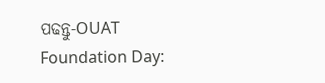ପଢନ୍ତୁ-OUAT Foundation Day: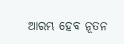ଆରମ୍ଭ ହେବ ନୂତନ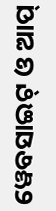ୱେବସାଇଟ୍ ଓ ଆପ୍